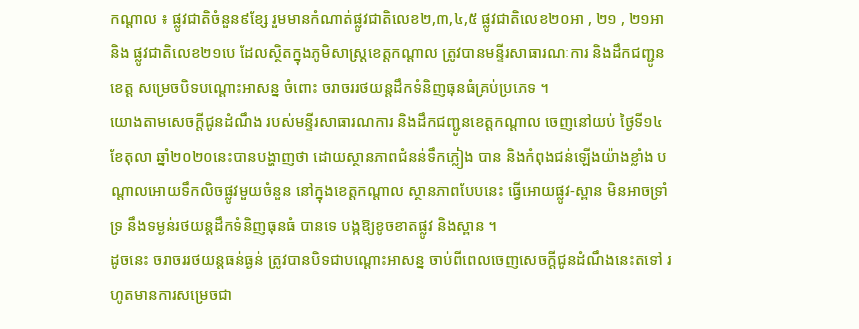កណ្តាល ៖ ផ្លូវជាតិចំនួន៩ខ្សែ រួមមានកំណាត់ផ្លូវជាតិលេខ២,៣,៤,៥ ផ្លូវជាតិលេខ២០អា , ២១ , ២១អា និង ផ្លូវជាតិលេខ២១បេ ដែលស្ថិតក្នុងភូមិសាស្រ្តខេត្តកណ្ដាល ត្រូវបានមន្ទីរសាធារណៈការ និងដឹកជញ្ជូនខេត្ត សម្រេចបិទបណ្ដោះអាសន្ន ចំពោះ ចរាចររថយន្តដឹកទំនិញធុនធំគ្រប់ប្រភេទ ។
យោងតាមសេចក្តីជូនដំណឹង របស់មន្ទីរសាធារណការ និងដឹកជញ្ជូនខេត្តកណ្ដាល ចេញនៅយប់ ថ្ងៃទី១៤ ខែតុលា ឆ្នាំ២០២០នេះបានបង្ហាញថា ដោយស្ថានភាពជំនន់ទឹកភ្លៀង បាន និងកំពុងជន់ឡើងយ៉ាងខ្លាំង បណ្តាលអោយទឹកលិចផ្លូវមួយចំនួន នៅក្នុងខេត្តកណ្តាល ស្ថានភាពបែបនេះ ធ្វើអោយផ្លូវ-ស្ពាន មិនអាចទ្រាំទ្រ នឹងទម្ងន់រថយន្តដឹកទំនិញធុនធំ បានទេ បង្កឱ្យខូចខាតផ្លូវ និងស្ពាន ។
ដូចនេះ ចរាចររថយន្តធន់ធ្ងន់ ត្រូវបានបិទជាបណ្ដោះអាសន្ន ចាប់ពីពេលចេញសេចក្ដីជូនដំណឹងនេះតទៅ រហូតមានការសម្រេចជា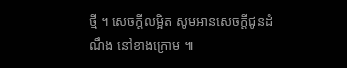ថ្មី ។ សេចក្ដីលម្អិត សូមអានសេចក្ដីជូនដំណឹង នៅខាងក្រោម ៕